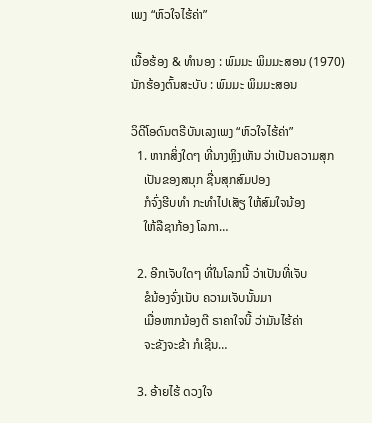ເພງ “ຫົວໃຈໄຮ້ຄ່າ”

ເນື້ອຮ້ອງ & ທຳນອງ : ພົມມະ ພິມມະສອນ (1970)
ນັກຮ້ອງຕົ້ນສະບັບ : ພົມມະ ພິມມະສອນ

ວິດີໂອດົນຕຣີບັນເລງເພງ “ຫົວໃຈໄຮ້ຄ່າ”
  1. ຫາກສິ່ງໃດໆ ທີ່ນາງຫຼິງເຫັນ ວ່າເປັນຄວາມສຸກ
    ເປັນຂອງສນຸກ ຊື່ນສຸກສົມປອງ
    ກໍຈົ່ງຮີບທຳ ກະທຳໄປເສັຽ ໃຫ້ສົມໃຈນ້ອງ
    ໃຫ້ລືຊາກ້ອງ ໂລກາ…

  2. ອີກເຈັບໃດໆ ທີ່ໃນໂລກນີ້ ວ່າເປັນທີ່ເຈັບ
    ຂໍນ້ອງຈົ່ງເນັບ ຄວາມເຈັບນັ້ນມາ
    ເມື່ອຫາກນ້ອງຕີ ຣາຄາໃຈນີ້ ວ່າມັນໄຮ້ຄ່າ
    ຈະຂັງຈະຂ້າ ກໍເຊີນ…

  3. ອ້າຍໄຮ້ ດວງໃຈ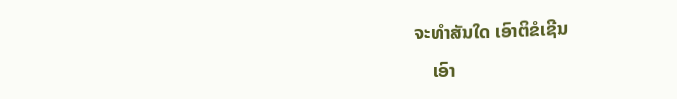ຈະທຳສັນໃດ ເອົາຕິຂໍເຊີນ
    ເອົາ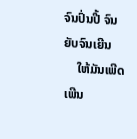ຈົນປົ່ນປີ້ ຈົນຍັບຈົນເຍີນ
    ໃຫ້ມັນເພີດເພີນ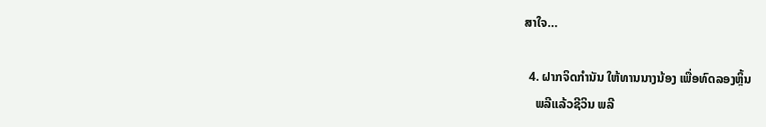ສາໃຈ…

  4. ຝາກຈິດກຳນັນ ໃຫ້ທານນາງນ້ອງ ເພື່ອທົດລອງຫຼິ້ນ
    ພລີແລ້ວຊີວິນ ພລີ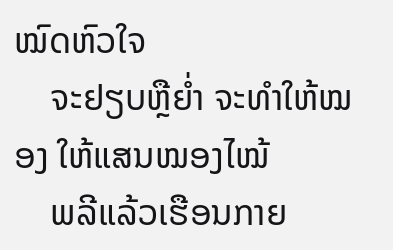ໝົດຫົວໃຈ
    ຈະຢຽບຫຼືຍໍ່າ ຈະທຳໃຫ້ໝອງ ໃຫ້ແສນໝອງໄໝ້
    ພລີແລ້ວເຮືອນກາຍ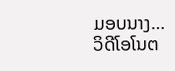ມອບນາງ…
ວິດີໂອໂນຕ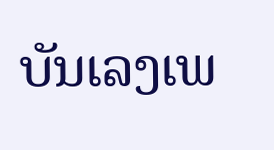ບັນເລງເພ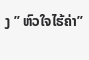ງ ” ຫົວໃຈໄຮ້ຄ່າ”